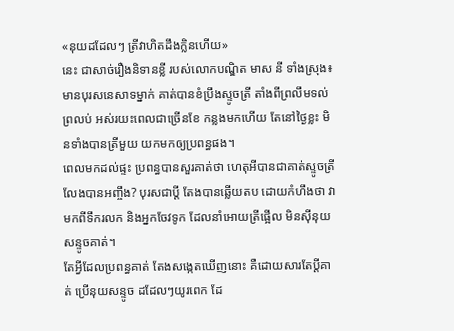«នុយដដែលៗ ត្រីវាហិតដឹងក្លិនហើយ»
នេះ ជាសាច់រឿងនិទានខ្លី របស់លោកបណ្ឌិត មាស នី ទាំងស្រុង៖
មានបុរសនេសាទម្នាក់ គាត់បានខំប្រឹងស្ទូចត្រី តាំងពីព្រលឹមទល់ព្រលប់ អស់រយះពេលជាច្រើនខែ កន្លងមកហើយ តែនៅថ្ងៃខ្លះ មិនទាំងបានត្រីមួយ យកមកឲ្យប្រពន្ធផង។
ពេលមកដល់ផ្ទះ ប្រពន្ធបានសួរគាត់ថា ហេតុអីបានជាគាត់ស្ទូចត្រី លែងបានអញ្ចឹង? បុរសជាប្តី តែងបានឆ្លើយតប ដោយកំហឹងថា វាមកពីទឹករលក និងអ្នកចែវទូក ដែលនាំអោយត្រីផ្អើល មិនសុីនុយសន្ទូចគាត់។
តែអ្វីដែលប្រពន្ធគាត់ តែងសង្កេតឃើញនោះ គឺដោយសារតែប្តីគាត់ ប្រើនុយសន្ទូច ដដែលៗយូរពេក ដែ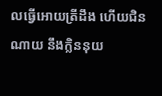លធ្វើអោយត្រីដឹង ហើយជិនណាយ នឹងក្លិននុយ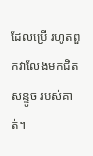ដែលប្រើ រហូតពួកវាលែងមកជិតសន្ទូច របស់គាត់។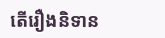តើរឿងនិទាន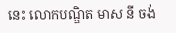នេះ លោកបណ្ឌិត មាស នី ចង់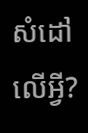សំដៅលើអ្វី?